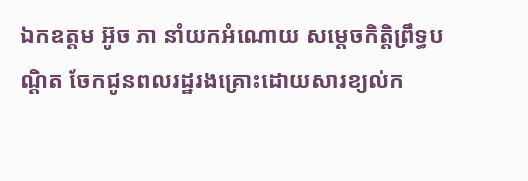ឯកឧត្ដម អ៊ូច ភា នាំយកអំណោយ សម្ដេចកិត្តិព្រឹទ្ធបណ្ដិត ចែកជូនពលរដ្ឋរងគ្រោះដោយសារខ្យល់ក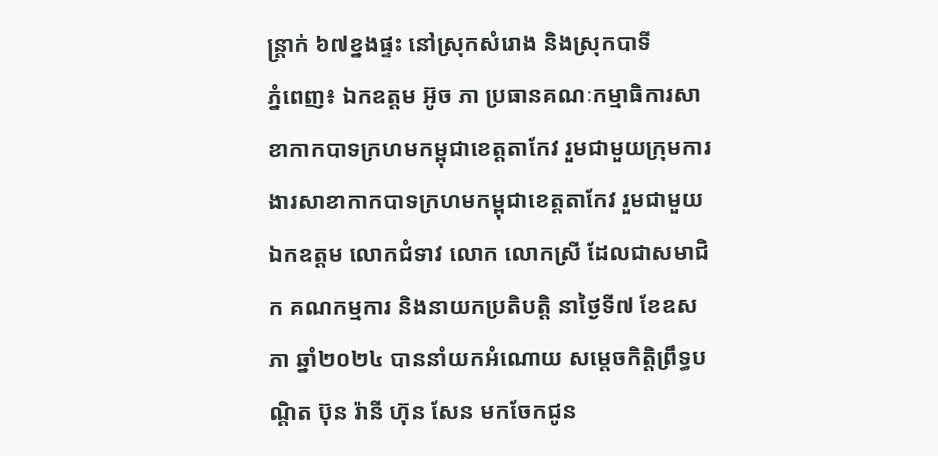ន្រ្តាក់ ៦៧ខ្នងផ្ទះ នៅស្រុកសំរោង និងស្រុកបាទី
ភ្នំពេញ៖ ឯកឧត្ដម អ៊ូច ភា ប្រធានគណៈកម្មាធិការសាខាកាកបាទក្រហមកម្ពុជាខេត្តតាកែវ រួមជាមួយក្រុមការងារសាខាកាកបាទក្រហមកម្ពុជាខេត្តតាកែវ រួមជាមួយឯកឧត្តម លោកជំទាវ លោក លោកស្រី ដែលជាសមាជិក គណកម្មការ និងនាយកប្រតិបត្តិ នាថ្ងៃទី៧ ខែឧសភា ឆ្នាំ២០២៤ បាននាំយកអំណោយ សម្ដេចកិត្តិព្រឹទ្ធបណ្ដិត ប៊ុន រ៉ានី ហ៊ុន សែន មកចែកជូន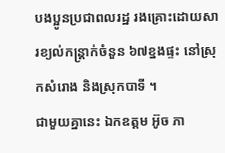បងប្អូនប្រជាពលរដ្ឋ រងគ្រោះដោយសារខ្យល់កន្រ្តាក់ចំនួន ៦៧ខ្នងផ្ទះ នៅស្រុកសំរោង និងស្រុកបាទី ។
ជាមួយគ្នានេះ ឯកឧត្ដម អ៊ូច ភា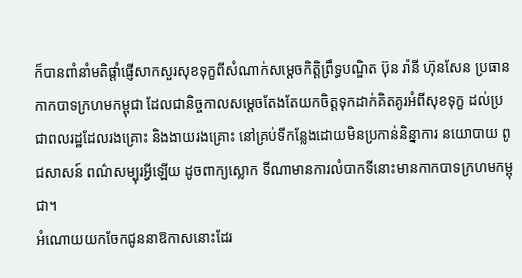ក៏បានពាំនាំមតិផ្តាំផ្ញើសាកសួរសុខទុក្ខពីសំណាក់សម្ដេចកិតិ្តព្រឹទ្ធបណ្ឌិត ប៊ុន រ៉ានី ហ៊ុនសែន ប្រធានកាកបាទក្រហមកម្ពុជា ដែលជានិច្ចកាលសម្ដេចតែងតែយកចិត្តទុកដាក់គិតគូរអំពីសុខទុក្ខ ដល់ប្រជាពលរដ្ឋដែលរងគ្រោះ និងងាយរងគ្រោះ នៅគ្រប់ទីកន្លែងដោយមិនប្រកាន់និន្នាការ នយោបាយ ពូជសាសន៍ ពណ៌សម្បុរអ្វីឡើយ ដូចពាក្យស្លោក ទីណាមានការលំបាកទីនោះមានកាកបាទក្រហមកម្ពុជា។
អំណោយយកចែកជូននាឱកាសនោះដែរ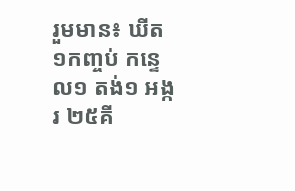រួមមាន៖ ឃីត ១កញ្ចប់ កន្ទេល១ តង់១ អង្ករ ២៥គី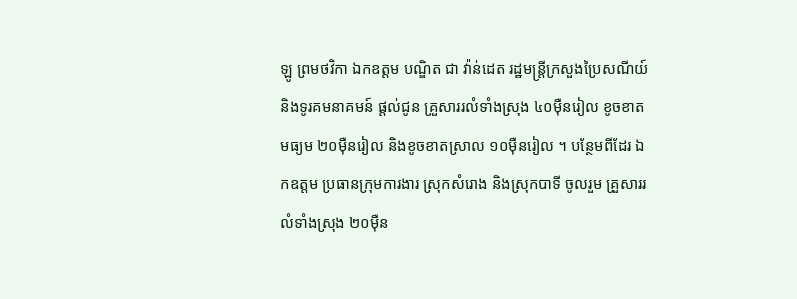ឡូ ព្រមថវិកា ឯកឧត្តម បណ្ឌិត ជា វ៉ាន់ដេត រដ្ឋមន្រ្តីក្រសួងប្រៃសណីយ៍ និងទូរគមនាគមន៍ ផ្ដល់ជូន គ្រួសាររលំទាំងស្រុង ៤០ម៉ឺនរៀល ខូចខាតមធ្យម ២០ម៉ឺនរៀល និងខូចខាតស្រាល ១០ម៉ឺនរៀល ។ បន្ថែមពីដែរ ឯកឧត្តម ប្រធានក្រុមការងារ ស្រុកសំរោង និងស្រុកបាទី ចូលរួម គ្រួសាររលំទាំងស្រុង ២០ម៉ឺន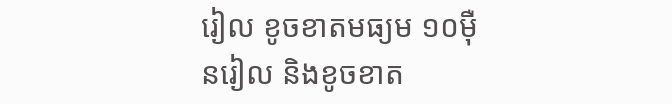រៀល ខូចខាតមធ្យម ១០ម៉ឺនរៀល និងខូចខាត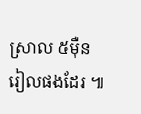ស្រាល ៥ម៉ឺនរៀលផងដែរ ៕